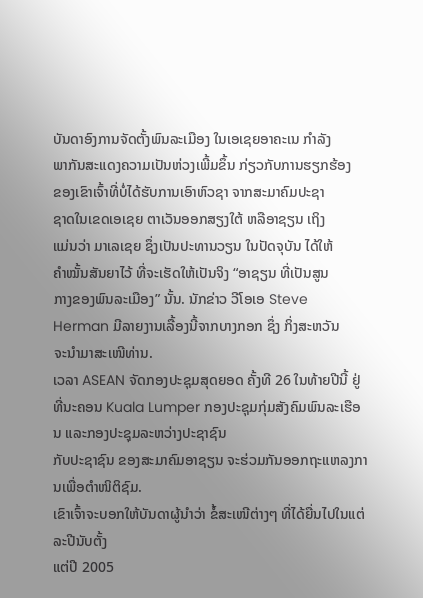ບັນດາອົງການຈັດຕັ້ງພົນລະເມືອງ ໃນເອເຊຍອາຄະເນ ກຳລັງ
ພາກັນສະແດງຄວາມເປັນຫ່ວງເພີ້ມຂຶ້ນ ກ່ຽວກັບການຮຽກຮ້ອງ
ຂອງເຂົາເຈົ້າທີ່ບໍ່ໄດ້ຮັບການເອົາຫົວຊາ ຈາກສະມາຄົມປະຊາ
ຊາດໃນເຂດເອເຊຍ ຕາເວັນອອກສຽງໃຕ້ ຫລືອາຊຽນ ເຖິງ
ແມ່ນວ່າ ມາເລເຊຍ ຊຶ່ງເປັນປະທານວຽນ ໃນປັດຈຸບັນ ໄດ້ໃຫ້
ຄຳໝັ້ນສັນຍາໄວ້ ທີ່ຈະເຮັດໃຫ້ເປັນຈິງ “ອາຊຽນ ທີ່ເປັນສູນ
ກາງຂອງພົນລະເມືອງ” ນັ້ນ. ນັກຂ່າວ ວີໂອເອ Steve
Herman ມີລາຍງານເລື້ອງນີ້ຈາກບາງກອກ ຊຶ່ງ ກິ່ງສະຫວັນ
ຈະນຳມາສະເໜີທ່ານ.
ເວລາ ASEAN ຈັດກອງປະຊຸມສຸດຍອດ ຄັ້ງທີ 26 ໃນທ້າຍປີນີ້ ຢູ່ທີ່ນະຄອນ Kuala Lumper ກອງປະຊຸມກຸ່ມສັງຄົມພົນລະເຮືອນ ແລະກອງປະຊຸມລະຫວ່າງປະຊາຊົນ
ກັບປະຊາຊົນ ຂອງສະມາຄົມອາຊຽນ ຈະຮ່ວມກັນອອກຖະແຫລງການເພື່ອຕຳໜິຕິຊົມ.
ເຂົາເຈົ້າຈະບອກໃຫ້ບັນດາຜູ້ນຳວ່າ ຂໍ້ສະເໜີຕ່າງໆ ທີ່ໄດ້ຍື່ນໄປໃນແຕ່ ລະປີນັບຕັ້ງ
ແຕ່ປີ 2005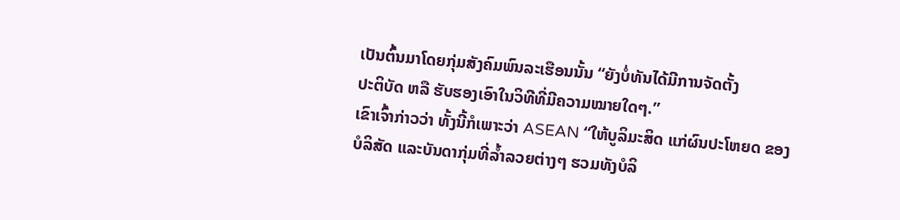ເປັນຕົ້ນມາໂດຍກຸ່ມສັງຄົມພົນລະເຮືອນນັ້ນ “ຍັງບໍ່ທັນໄດ້ມີການຈັດຕັ້ງ
ປະຕິບັດ ຫລື ຮັບຮອງເອົາໃນວິທີທີ່ມີຄວາມໝາຍໃດໆ.”
ເຂົາເຈົ້າກ່າວວ່າ ທັ້ງນີ້ກໍເພາະວ່າ ASEAN “ໃຫ້ບູລິມະສິດ ແກ່ຜົນປະໂຫຍດ ຂອງ
ບໍລິສັດ ແລະບັນດາກຸ່ມທີ່ລ້ຳລວຍຕ່າງໆ ຮວມທັງບໍລິ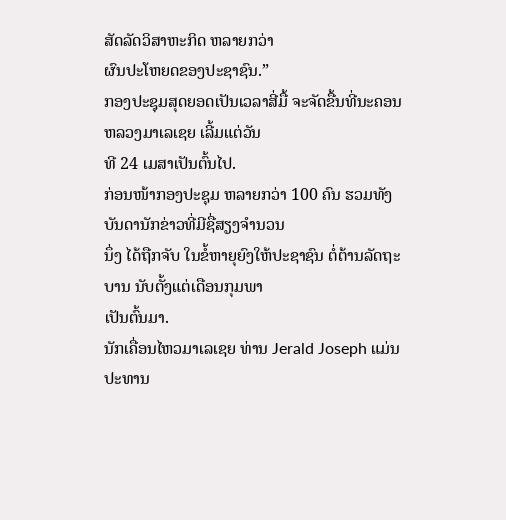ສັດລັດວິສາຫະກິດ ຫລາຍກວ່າ
ຜົນປະໂຫຍດຂອງປະຊາຊົນ.”
ກອງປະຊຸມສຸດຍອດເປັນເວລາສີ່ມື້ ຈະຈັດຂື້ນທີ່ນະຄອນຫລວງມາເລເຊຍ ເລີ້ມແຕ່ວັນ
ທີ 24 ເມສາເປັນຕົ້ນໄປ.
ກ່ອນໜ້າກອງປະຊຸມ ຫລາຍກວ່າ 100 ຄົນ ຮວມທັງບັນດານັກຂ່າວທີ່ມີຊື່ສຽງຈຳນວນ
ນຶ່ງ ໄດ້ຖືກຈັບ ໃນຂໍ້ຫາຍຸຍົງໃຫ້ປະຊາຊົນ ຕໍ່ຕ້ານລັດຖະບານ ນັບຕັ້ງແຕ່ເດືອນກຸມພາ
ເປັນຕົ້ນມາ.
ນັກເຄື່ອນໄຫວມາເລເຊຍ ທ່ານ Jerald Joseph ແມ່ນປະທານ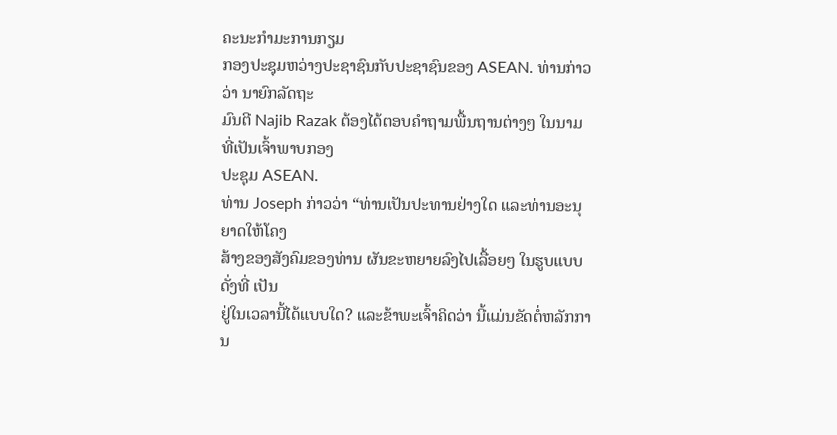ຄະນະກຳມະການກຽມ
ກອງປະຊຸມຫວ່າງປະຊາຊົນກັບປະຊາຊົນຂອງ ASEAN. ທ່ານກ່າວວ່າ ນາຍົກລັດຖະ
ມົນຕີ Najib Razak ຕ້ອງໄດ້ຕອບຄຳຖາມພື້ນຖານຕ່າງໆ ໃນນາມທີ່ເປັນເຈົ້າພາບກອງ
ປະຊຸມ ASEAN.
ທ່ານ Joseph ກ່າວວ່າ “ທ່ານເປັນປະທານຢ່າງໃດ ແລະທ່ານອະນຸຍາດໃຫ້ໂຄງ
ສ້າງຂອງສັງຄົມຂອງທ່ານ ຜັນຂະຫຍາຍລົງໄປເລື້ອຍໆ ໃນຮູບແບບດັ່ງທີ່ ເປັນ
ຢູ່ໃນເວລານີ້ໄດ້ແບບໃດ? ແລະຂ້າພະເຈົ້າຄິດວ່າ ນີ້ແມ່ນຂັດຕໍ່ຫລັກການ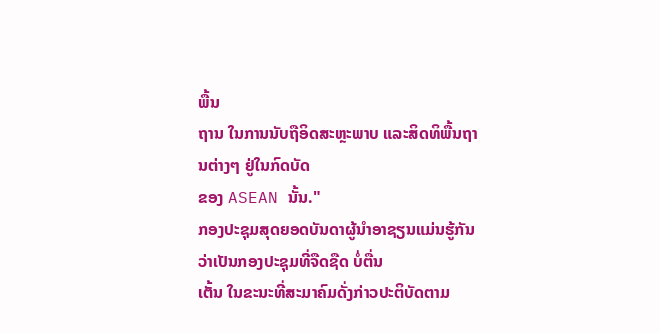ພື້ນ
ຖານ ໃນການນັບຖືອິດສະຫຼະພາບ ແລະສິດທິພື້ນຖານຕ່າງໆ ຢູ່ໃນກົດບັດ
ຂອງ ASEAN ນັ້ນ."
ກອງປະຊຸມສຸດຍອດບັນດາຜູ້ນຳອາຊຽນແມ່ນຮູ້ກັນວ່າເປັນກອງປະຊຸມທີ່ຈືດຊືດ ບໍ່ຕື່ນ
ເຕັ້ນ ໃນຂະນະທີ່ສະມາຄົມດັ່ງກ່າວປະຕິບັດຕາມ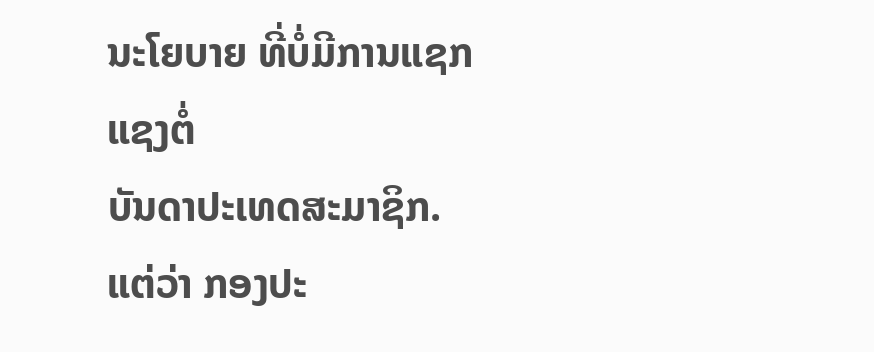ນະໂຍບາຍ ທີ່ບໍ່ມີການແຊກແຊງຕໍ່
ບັນດາປະເທດສະມາຊິກ.
ແຕ່ວ່າ ກອງປະ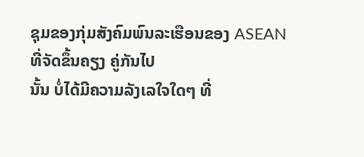ຊຸມຂອງກຸ່ມສັງຄົມພົນລະເຮືອນຂອງ ASEAN ທີ່ຈັດຂຶ້ນຄຽງ ຄູ່ກັນໄປ
ນັ້ນ ບໍ່ໄດ້ມີຄວາມລັງເລໃຈໃດໆ ທີ່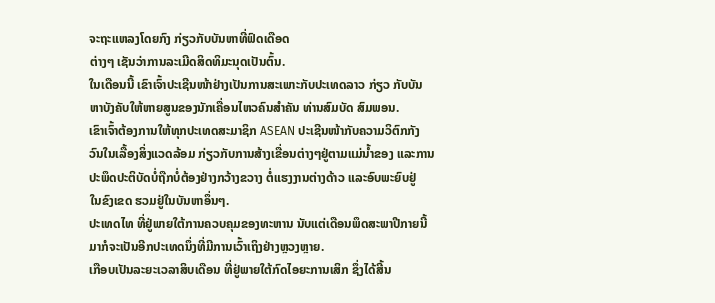ຈະຖະແຫລງໂດຍກົງ ກ່ຽວກັບບັນຫາທີ່ຟົດເດືອດ
ຕ່າງໆ ເຊັນວ່າການລະເມີດສິດທິມະນຸດເປັນຕົ້ນ.
ໃນເດືອນນີ້ ເຂົາເຈົ້າປະເຊີນໜ້າຢ່າງເປັນການສະເພາະກັບປະເທດລາວ ກ່ຽວ ກັບບັນ
ຫາບັງຄັບໃຫ້ຫາຍສູນຂອງນັກເຄື່ອນໄຫວຄົນສຳຄັນ ທ່ານສົມບັດ ສົມພອນ.
ເຂົາເຈົ້າຕ້ອງການໃຫ້ທຸກປະເທດສະມາຊິກ ASEAN ປະເຊີນໜ້າກັບຄວາມວິຕົກກັງ
ວົນໃນເລື້ອງສິ່ງແວດລ້ອມ ກ່ຽວກັບການສ້າງເຂື່ອນຕ່າງໆຢູ່ຕາມແມ່ນ້ຳຂອງ ແລະການ
ປະພຶດປະຕິບັດບໍ່ຖືກບໍ່ຕ້ອງຢ່າງກວ້າງຂວາງ ຕໍ່ແຮງງານຕ່າງດ້າວ ແລະອົບພະຍົບຢູ່
ໃນຂົງເຂດ ຮວມຢູ່ໃນບັນຫາອຶ່ນໆ.
ປະເທດໄທ ທີ່ຢູ່ພາຍໃຕ້ການຄວບຄຸມຂອງທະຫານ ນັບແຕ່ເດືອນພຶດສະພາປີກາຍນີ້
ມາກໍຈະເປັນອີກປະເທດນຶ່ງທີ່ມີການເວົ້າເຖິງຢ່າງຫຼວງຫຼາຍ.
ເກືອບເປັນລະຍະເວລາສິບເດືອນ ທີ່ຢູ່ພາຍໃຕ້ກົດໄອຍະການເສິກ ຊຶ່ງໄດ້ສີ້ນ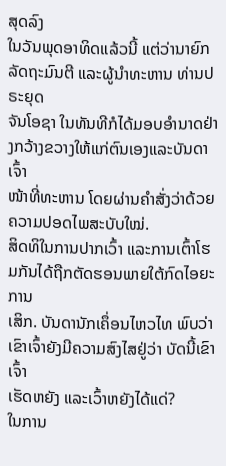ສຸດລົງ
ໃນວັນພຸດອາທິດແລ້ວນີ້ ແຕ່ວ່ານາຍົກລັດຖະມົນຕີ ແລະຜູ້ນຳທະຫານ ທ່ານປຣະຍຸດ
ຈັນໂອຊາ ໃນທັນທີກໍໄດ້ມອບອຳນາດຢ່າງກວ້າງຂວາງໃຫ້ແກ່ຕົນເອງແລະບັນດາເຈົ້າ
ໜ້າທີ່ທະຫານ ໂດຍຜ່ານຄຳສັ່ງວ່າດ້ວຍຄວາມປອດໄພສະບັບໃໝ່.
ສິດທິໃນການປາກເວົ້າ ແລະການເຕົ້າໂຮມກັນໄດ້ຖືກຕັດຮອນພາຍໃຕ້ກົດໄອຍະການ
ເສິກ. ບັນດານັກເຄຶ່ອນໄຫວໄທ ພົບວ່າ ເຂົາເຈົ້າຍັງມີຄວາມສົງໄສຢູ່ວ່າ ບັດນີ້ເຂົາເຈົ້າ
ເຮັດຫຍັງ ແລະເວົ້າຫຍັງໄດ້ແດ່?
ໃນການ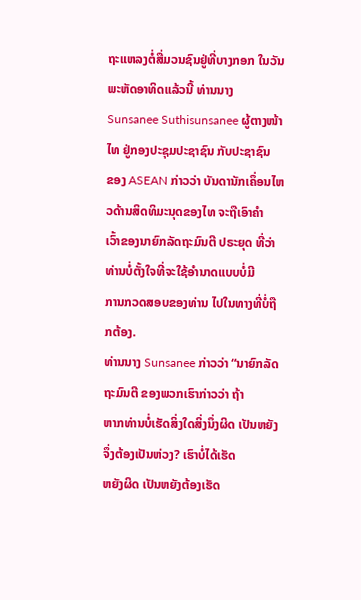ຖະແຫລງຕໍ່ສື່ມວນຊົນຢູ່ທີ່ບາງກອກ ໃນວັນພະຫັດອາທິດແລ້ວນີ້ ທ່ານນາງ Sunsanee Suthisunsanee ຜູ້ຕາງໜ້າໄທ ຢູ່ກອງປະຊຸມປະຊາຊົນ ກັບປະຊາຊົນ
ຂອງ ASEAN ກ່າວວ່າ ບັນດານັກເຄຶ່ອນໄຫວດ້ານສິດທິມະນຸດຂອງໄທ ຈະຖືເອົາຄຳ
ເວົ້າຂອງນາຍົກລັດຖະມົນຕີ ປຣະຍຸດ ທີ່ວ່າທ່ານບໍ່ຕັ້ງໃຈທີ່ຈະໃຊ້ອຳນາດແບບບໍ່ມີ
ການກວດສອບຂອງທ່ານ ໄປໃນທາງທີ່ບໍ່ຖືກຕ້ອງ.
ທ່ານນາງ Sunsanee ກ່າວວ່າ “ນາຍົກລັດຖະມົນຕີ ຂອງພວກເຮົາກ່າວວ່າ ຖ້າ
ຫາກທ່ານບໍ່ເຮັດສິ່ງໃດສິ່ງນຶ່ງຜິດ ເປັນຫຍັງຈຶ່ງຕ້ອງເປັນຫ່ວງ? ເຮົາບໍ່ໄດ້ເຮັດ
ຫຍັງຜິດ ເປັນຫຍັງຕ້ອງເຮັດ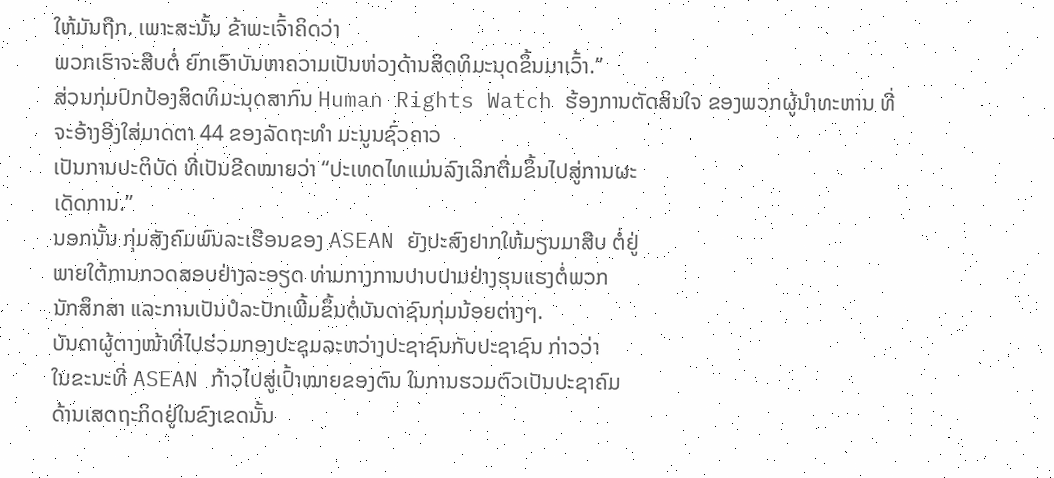ໃຫ້ມັນຖືກ. ເພາະສະນັ້ນ ຂ້າພະເຈົ້າຄິດວ່າ
ພວກເຮົາຈະສືບຕໍ່ ຍົກເອົາບັນຫາຄວາມເປັນຫ່ວງດ້ານສິດທິມະນຸດຂຶ້ນມາເວົ້າ.”
ສ່ວນກຸ່ມປົກປ້ອງສິດທິມະນຸດສາກົນ Human Rights Watch ຮ້ອງການຕັດສິນໃຈ ຂອງພວກຜູ້ນຳທະຫານ ທີ່ຈະອ້າງອີງໃສ່ມາດຕາ 44 ຂອງລັດຖະທຳ ມະນູນຊົ່ວຄາວ
ເປັນການປະຕິບັດ ທີ່ເປັນຂີດໝາຍວ່າ “ປະເທດໄທແມ່ນລົງເລິກຕື່ມຂຶ້ນໄປສູ່ການຜະ
ເດັດການ.”
ນອກນັ້ນ ກຸ່ມສັງຄົມພົນລະເຮືອນຂອງ ASEAN ຍັງປະສົງຢາກໃຫ້ມຽນມາສືບ ຕໍ່ຢູ່
ພາຍໃຕ້ການກວດສອບຢ່າງລະອຽດ ທ່າມກາງການປາບປາມຢ່າງຮຸນແຮງຕໍ່ພວກ
ນັກສຶກສາ ແລະການເປັນປໍລະປັກເພີ້ມຂຶ້ນຕໍ່ບັນດາຊົນກຸ່ມນ້ອຍຕ່າງໆ.
ບັນດາຜູ້ຕາງໜ້າທີ່ໄປຮ່ວມກອງປະຊຸມລະຫວ່າງປະຊາຊົນກັບປະຊາຊົນ ກ່າວວ່າ
ໃນຂະນະທີ່ ASEAN ກ້າວໄປສູ່ເປົ້າໝາຍຂອງຕົນ ໃນການຮວມຕົວເປັນປະຊາຄົມ
ດ້ານເສດຖະກິດຢູ່ໃນຂົງເຂດນັ້ນ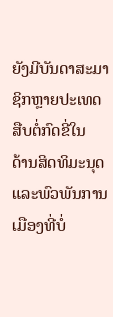ຍັງມີບັນດາສະມາຊິກຫຼາຍປະເທດ ສືບຕໍ່ກົດຂີ່ໃນ
ດ້ານສິດທິມະນຸດ ແລະພົວພັນການເມືອງທີ່ບໍ່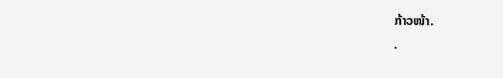ກ້າວໜ້າ.
.